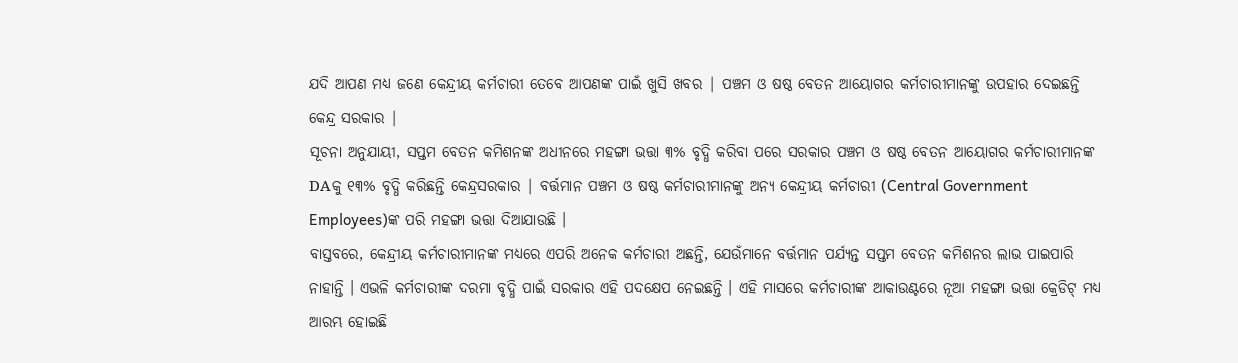ଯଦି ଆପଣ ମଧ୍ୟ ଜଣେ କେନ୍ଦ୍ରୀୟ କର୍ମଚାରୀ ତେବେ ଆପଣଙ୍କ ପାଇଁ ଖୁସି ଖବର | ପଞ୍ଚମ ଓ ଷଷ୍ଠ ବେତନ ଆୟୋଗର କର୍ମଚାରୀମାନଙ୍କୁ ଉପହାର ଦେଇଛନ୍ତି କେନ୍ଦ୍ର ସରକାର |
ସୂଚନା ଅନୁଯାୟୀ, ସପ୍ତମ ବେତନ କମିଶନଙ୍କ ଅଧୀନରେ ମହଙ୍ଗା ଭତ୍ତା ୩% ବୃଦ୍ଧି କରିବା ପରେ ସରକାର ପଞ୍ଚମ ଓ ଷଷ୍ଠ ବେତନ ଆୟୋଗର କର୍ମଚାରୀମାନଙ୍କ DAକୁ ୧୩% ବୃଦ୍ଧି କରିଛନ୍ତି କେନ୍ଦ୍ରସରକାର | ବର୍ତ୍ତମାନ ପଞ୍ଚମ ଓ ଷଷ୍ଠ କର୍ମଚାରୀମାନଙ୍କୁ ଅନ୍ୟ କେନ୍ଦ୍ରୀୟ କର୍ମଚାରୀ (Central Government Employees)ଙ୍କ ପରି ମହଙ୍ଗା ଭତ୍ତା ଦିଆଯାଉଛି ।
ବାସ୍ତବରେ, କେନ୍ଦ୍ରୀୟ କର୍ମଚାରୀମାନଙ୍କ ମଧ୍ୟରେ ଏପରି ଅନେକ କର୍ମଚାରୀ ଅଛନ୍ତି, ଯେଉଁମାନେ ବର୍ତ୍ତମାନ ପର୍ଯ୍ୟନ୍ତ ସପ୍ତମ ବେତନ କମିଶନର ଲାଭ ପାଇପାରି ନାହାନ୍ତି । ଏଭଳି କର୍ମଚାରୀଙ୍କ ଦରମା ବୃଦ୍ଧି ପାଇଁ ସରକାର ଏହି ପଦକ୍ଷେପ ନେଇଛନ୍ତି । ଏହି ମାସରେ କର୍ମଚାରୀଙ୍କ ଆକାଉଣ୍ଟରେ ନୂଆ ମହଙ୍ଗା ଭତ୍ତା କ୍ରେଡିଟ୍ ମଧ୍ୟ ଆରମ୍ଭ ହୋଇଛି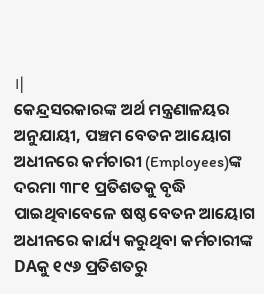।|
କେନ୍ଦ୍ରସରକାରଙ୍କ ଅର୍ଥ ମନ୍ତ୍ରଣାଳୟର ଅନୁଯାୟୀ, ପଞ୍ଚମ ବେତନ ଆୟୋଗ ଅଧୀନରେ କର୍ମଚାରୀ (Employees)ଙ୍କ ଦରମା ୩୮୧ ପ୍ରତିଶତକୁ ବୃଦ୍ଧି ପାଇଥିବାବେଳେ ଷଷ୍ଠ ବେତନ ଆୟୋଗ ଅଧୀନରେ କାର୍ଯ୍ୟ କରୁଥିବା କର୍ମଚାରୀଙ୍କ DAକୁ ୧୯୬ ପ୍ରତିଶତରୁ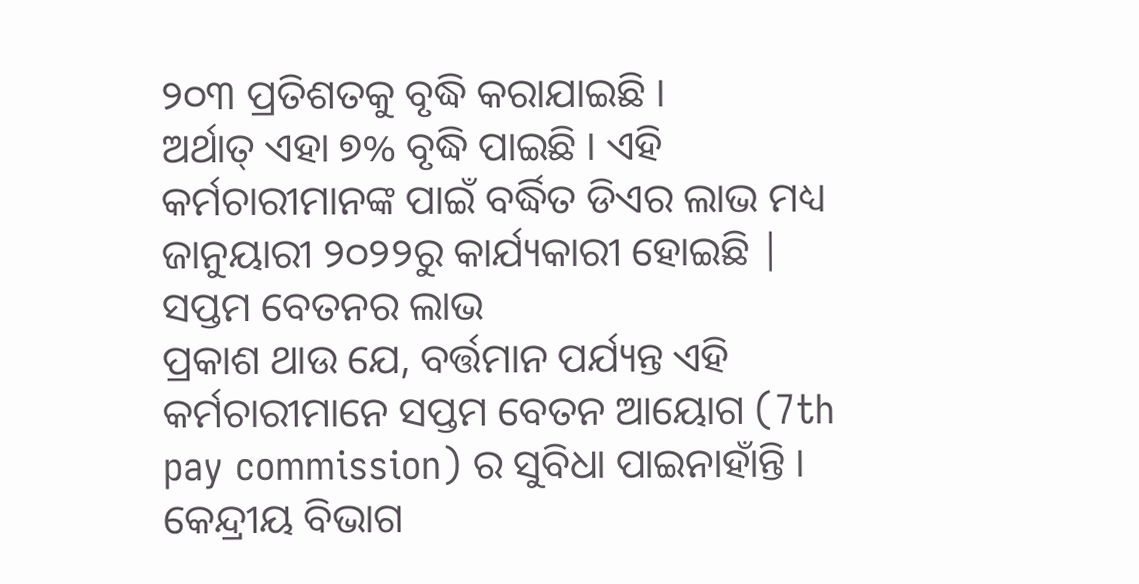୨୦୩ ପ୍ରତିଶତକୁ ବୃଦ୍ଧି କରାଯାଇଛି ।
ଅର୍ଥାତ୍ ଏହା ୭% ବୃଦ୍ଧି ପାଇଛି । ଏହି କର୍ମଚାରୀମାନଙ୍କ ପାଇଁ ବର୍ଦ୍ଧିତ ଡିଏର ଲାଭ ମଧ୍ୟ ଜାନୁୟାରୀ ୨୦୨୨ରୁ କାର୍ଯ୍ୟକାରୀ ହୋଇଛି |
ସପ୍ତମ ବେତନର ଲାଭ
ପ୍ରକାଶ ଥାଉ ଯେ, ବର୍ତ୍ତମାନ ପର୍ଯ୍ୟନ୍ତ ଏହି କର୍ମଚାରୀମାନେ ସପ୍ତମ ବେତନ ଆୟୋଗ (7th pay commission) ର ସୁବିଧା ପାଇନାହାଁନ୍ତି । କେନ୍ଦ୍ରୀୟ ବିଭାଗ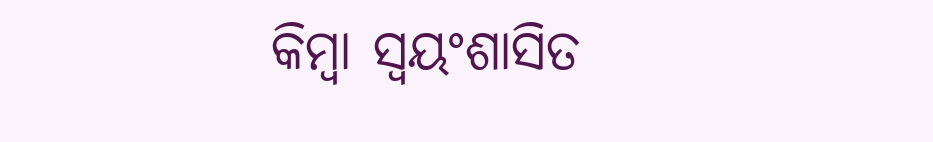କିମ୍ବା ସ୍ବୟଂଶାସିତ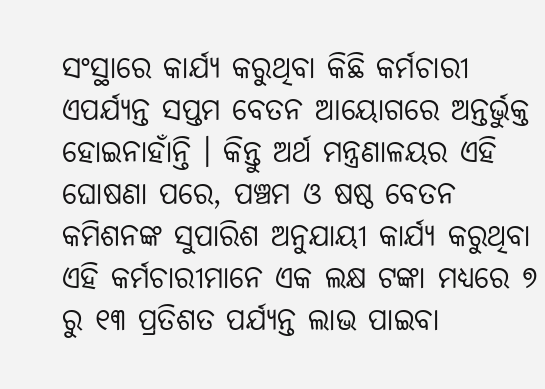ସଂସ୍ଥାରେ କାର୍ଯ୍ୟ କରୁଥିବା କିଛି କର୍ମଚାରୀ ଏପର୍ଯ୍ୟନ୍ତ ସପ୍ତମ ବେତନ ଆୟୋଗରେ ଅନ୍ତର୍ଭୁକ୍ତ ହୋଇନାହାଁନ୍ତି । କିନ୍ତୁ ଅର୍ଥ ମନ୍ତ୍ରଣାଳୟର ଏହି ଘୋଷଣା ପରେ, ପଞ୍ଚମ ଓ ଷଷ୍ଠ ବେତନ କମିଶନଙ୍କ ସୁପାରିଶ ଅନୁଯାୟୀ କାର୍ଯ୍ୟ କରୁଥିବା ଏହି କର୍ମଚାରୀମାନେ ଏକ ଲକ୍ଷ ଟଙ୍କା ମଧ୍ୟରେ ୭ ରୁ ୧୩ ପ୍ରତିଶତ ପର୍ଯ୍ୟନ୍ତ ଲାଭ ପାଇବା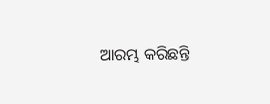ଆରମ୍ଭ କରିଛନ୍ତି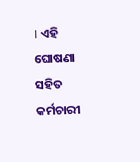। ଏହି ଘୋଷଣା ସହିତ କର୍ମଚାରୀ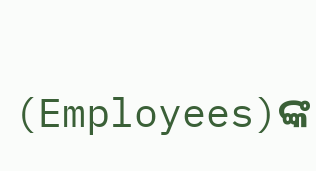(Employees)ଙ୍କ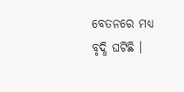ବେତନରେ ମଧ୍ୟ ବୃଦ୍ଧି ଘଟିଛି ।